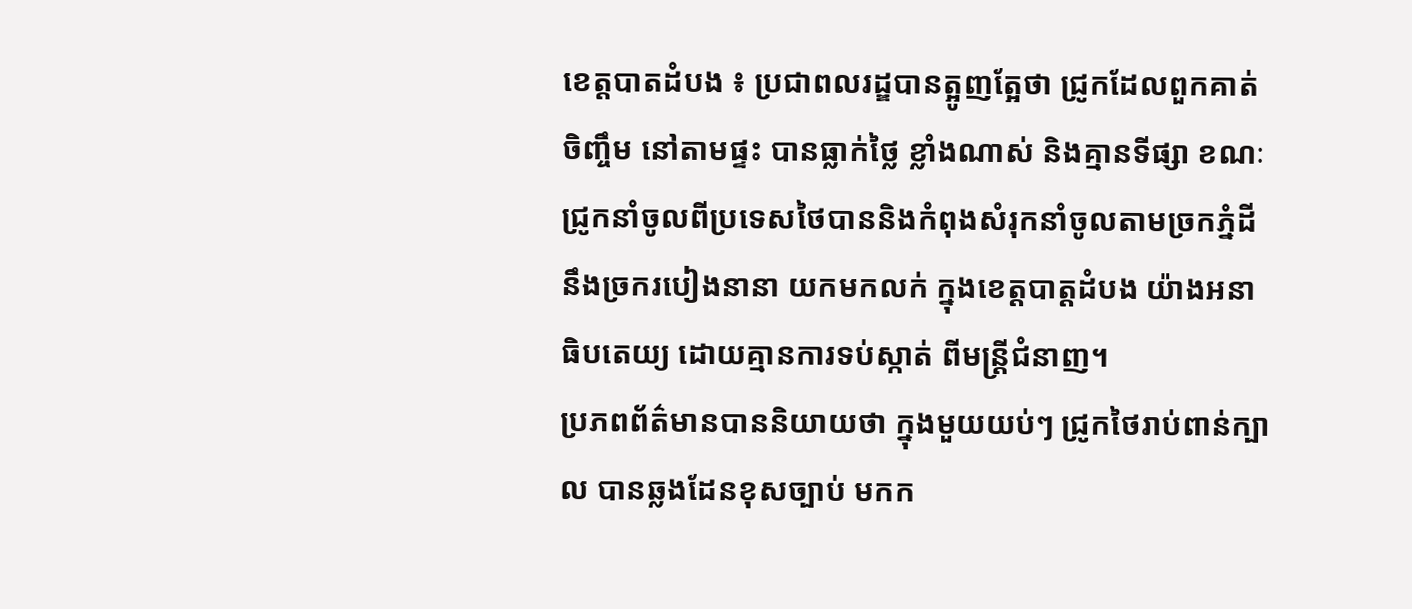ខេត្តបាតដំបង ៖ ប្រជាពលរដ្ឌបានត្អូញត្អែថា ជ្រូកដែលពួកគាត់ចិញ្ចឹម នៅតាមផ្ទះ បានធ្លាក់ថ្លៃ ខ្លាំងណាស់ និងគ្មានទីផ្សា ខណៈជ្រូកនាំចូលពីប្រទេសថៃបាននិងកំពុងសំរុកនាំចូលតាមច្រកភ្នំដី នឹងច្រករបៀងនានា យកមកលក់ ក្នុងខេត្តបាត្តដំបង យ៉ាងអនាធិបតេយ្យ ដោយគ្មានការទប់ស្កាត់ ពីមន្ត្រីជំនាញ។
ប្រភពព័ត៌មានបាននិយាយថា ក្នុងមួយយប់ៗ ជ្រូកថៃរាប់ពាន់ក្បាល បានឆ្លងដែនខុសច្បាប់ មកក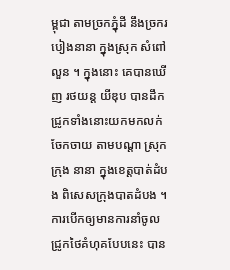ម្ពុជា តាមច្រកភ្នុំដី នឹងច្រករបៀងនានា ក្នុងស្រុក សំពៅ លួន ។ ក្នុងនោះ គេបានឃើញ រថយន្ត យីឌុប បានដឹកជ្រូកទាំងនោះយកមកលក់ចែកចាយ តាមបណ្ដា ស្រុក ក្រុង នានា ក្នុងខេត្តបាត់ដំបង ពិសេសក្រុងបាតដំបង ។ ការបើកឲ្យមានការនាំចូលជ្រូកថៃគំហុគបែបនេះ បាន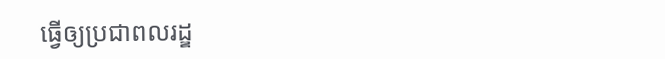ធ្វើឲ្យប្រជាពលរដ្ឌ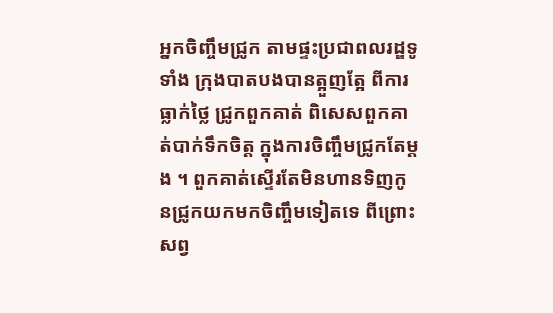អ្នកចិញ្ចឹមជ្រូក តាមផ្ទះប្រជាពលរដ្ឌទូទាំង ក្រុងបាតបងបានត្អួញត្អែ ពីការធ្លាក់ថ្លៃ ជ្រូកពួកគាត់ ពិសេសពួកគាត់បាក់ទឹកចិត្ត ក្នុងការចិញ្ចឹមជ្រូកតែម្ដង ។ ពួកគាត់ស្ទើរតែមិនហានទិញកូនជ្រូកយកមកចិញ្ចឹមទៀតទេ ពីព្រោះសព្វ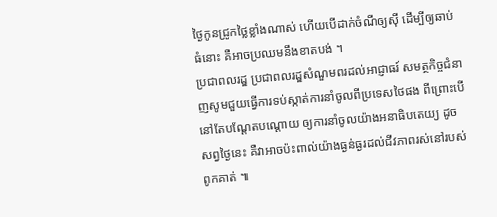ថ្ងៃកូនជ្រូកថ្លៃខ្លាំងណាស់ ហើយបើដាក់ចំណីឲ្យស៊ី ដើម្បីឲ្យឆាប់ធំនោះ គឺអាចប្រឈមនឹងខាតបង់ ។
ប្រជាពលរដ្ឌ ប្រជាពលរដ្ឌសំណួមពរដល់អាជ្ញាធរ៍ សមត្ថកិច្ចជំនាញសូមជួយធ្វើការទប់ស្កាត់ការនាំចូលពីប្រទេសថៃផង ពីព្រោះបើនៅតែបណ្ដែតបណ្ដោយ ឲ្យការនាំចូលយ៉ាងអនាធិបតេយ្យ ដូចសព្វថ្ងៃនេះ គឺវាអាចប៉ះពាល់យ៉ាងធ្ងន់ធ្ងរដល់ជីវភាពរស់នៅរបស់ពូកគាត់ ៕